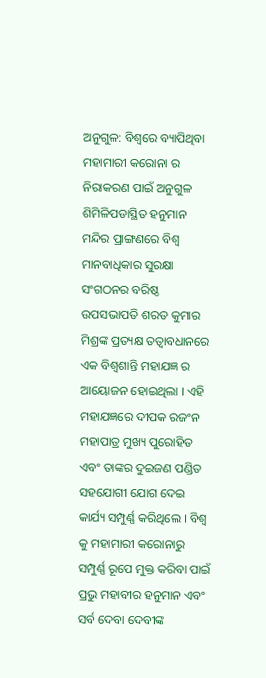ଅନୁଗୁଳ: ବିଶ୍ୱରେ ବ୍ୟାପିଥିବା ମହାମାରୀ କରୋନା ର ନିରାକରଣ ପାଇଁ ଅନୁଗୁଳ ଶିମିଳିପଡାସ୍ଥିତ ହନୁମାନ ମନ୍ଦିର ପ୍ରାଙ୍ଗଣରେ ବିଶ୍ୱ ମାନବାଧିକାର ସୁରକ୍ଷା ସଂଗଠନର ବରିଷ୍ଠ ଉପସଭାପତି ଶରତ କୁମାର ମିଶ୍ରଙ୍କ ପ୍ରତ୍ୟକ୍ଷ ତତ୍ୱାବଧାନରେ ଏକ ବିଶ୍ୱଶାନ୍ତି ମହାଯଜ୍ଞ ର ଆୟୋଜନ ହୋଇଥିଲା । ଏହି ମହାଯଜ୍ଞରେ ଦୀପକ ରଜଂନ ମହାପାତ୍ର ମୁଖ୍ୟ ପୁରୋହିତ ଏବଂ ତାଙ୍କର ଦୁଇଜଣ ପଣ୍ଡିତ ସହଯୋଗୀ ଯୋଗ ଦେଇ କାର୍ଯ୍ୟ ସମ୍ପୁର୍ଣ୍ଣ କରିଥିଲେ । ବିଶ୍ୱ କୁ ମହାମାରୀ କରୋନାରୁ ସମ୍ପୁର୍ଣ୍ଣ ରୂପେ ମୁକ୍ତ କରିବା ପାଇଁ ପ୍ରଭୁ ମହାବୀର ହନୁମାନ ଏବଂ ସର୍ବ ଦେବା ଦେବୀଙ୍କ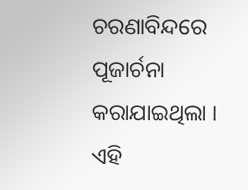ଚରଣାବିନ୍ଦରେ ପୂଜାର୍ଚନା କରାଯାଇଥିଲା । ଏହି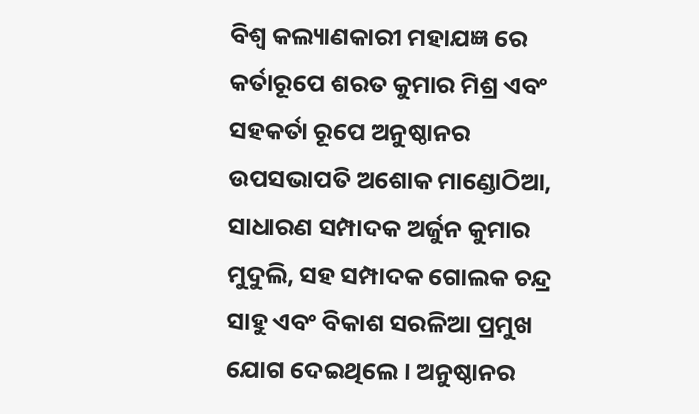ବିଶ୍ୱ କଲ୍ୟାଣକାରୀ ମହାଯଜ୍ଞ ରେ କର୍ତାରୂପେ ଶରତ କୁମାର ମିଶ୍ର ଏବଂ ସହକର୍ତା ରୂପେ ଅନୁଷ୍ଠାନର ଉପସଭାପତି ଅଶୋକ ମାଣ୍ଡୋଠିଆ, ସାଧାରଣ ସମ୍ପାଦକ ଅର୍ଜୁନ କୁମାର ମୁଦୁଲି, ସହ ସମ୍ପାଦକ ଗୋଲକ ଚନ୍ଦ୍ର ସାହୁ ଏବଂ ବିକାଶ ସରଳିଆ ପ୍ରମୁଖ ଯୋଗ ଦେଇଥିଲେ । ଅନୁଷ୍ଠାନର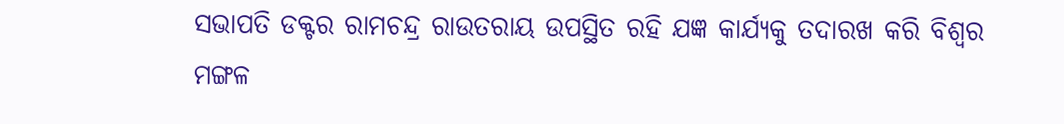ସଭାପତି ଡକ୍ଟର ରାମଚନ୍ଦ୍ର ରାଉତରାୟ ଉପସ୍ଥିତ ରହି ଯଜ୍ଞ କାର୍ଯ୍ୟକୁ ତଦାରଖ କରି ବିଶ୍ୱର ମଙ୍ଗଳ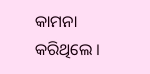କାମନା କରିଥିଲେ ।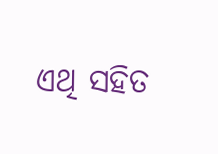ଏଥି ସହିତ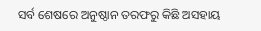ସର୍ବ ଶେଷରେ ଅନୁଷ୍ଠାନ ତରଫରୁ କିଛି ଅସହାୟ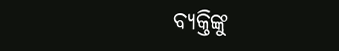ବ୍ୟକ୍ତିଙ୍କୁ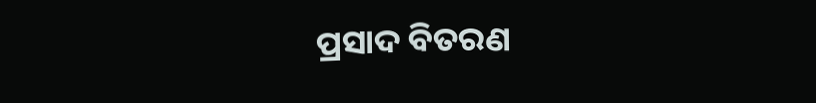ପ୍ରସାଦ ବିତରଣ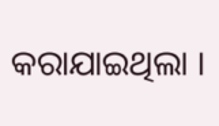କରାଯାଇଥିଲା ।